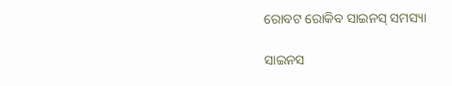ରୋବଟ ରୋକିବ ସାଇନସ୍‌ ସମସ୍ୟା

ସାଇନସ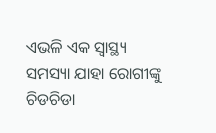ଏଭଳି ଏକ ସ୍ୱାସ୍ଥ୍ୟ ସମସ୍ୟା ଯାହା ରୋଗୀଙ୍କୁ ଚିଡଚିଡା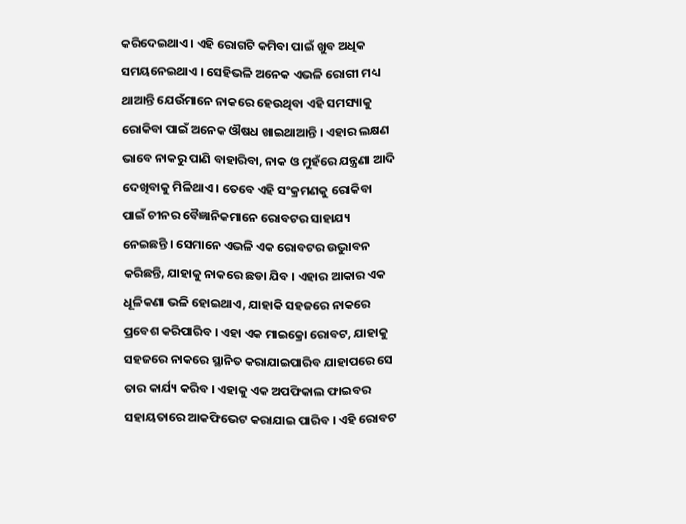କରିଦେଇଥାଏ । ଏହି ରୋଗଟି କମିବା ପାଇଁ ଖୁବ ଅଧିକ ସମୟନେଇଥାଏ । ସେହିଭଳି ଅନେକ ଏଭଳି ରୋଗୀ ମଧ୍ୟ ଥାଆନ୍ତି ଯେଉଁମାନେ ନାକରେ ହେଉଥିବା ଏହି ସମସ୍ୟାକୁ ରୋକିବା ପାଇଁ ଅନେକ ଔଷଧ ଖାଇଥାଆନ୍ତି । ଏହାର ଲକ୍ଷଣ ଭାବେ ନାକରୁ ପାଣି ବାହାରିବା, ନାକ ଓ ମୁହଁରେ ଯନ୍ତ୍ରଣା ଆଦି ଦେଖିବାକୁ ମିଳିଥାଏ । ତେବେ ଏହି ସଂକ୍ରମଣକୁ ରୋକିବା ପାଇଁ ଚୀନର ବୈଜ୍ଞାନିକମାନେ ରୋବଟର ସାହାଯ୍ୟ ନେଇଛନ୍ତି । ସେମାନେ ଏଭଳି ଏକ ରୋବଟର ଉଦ୍ଭୁାବନ କରିଛନ୍ତି, ଯାହାକୁ ନାକରେ ଛଡା ଯିବ । ଏହାର ଆକାର ଏକ ଧୂଳିକଣା ଭଳି ହୋଇଥାଏ, ଯାହାକି ସହଜରେ ନାକରେ ପ୍ରବେଶ କରିପାରିବ । ଏହା ଏକ ମାଇକ୍ରୋ ରୋବଟ, ଯାହାକୁ ସହଜରେ ନାକରେ ସ୍ଥାନିତ କରାଯାଇପାରିବ ଯାହାପରେ ସେ ତାର କାର୍ଯ୍ୟ କରିବ । ଏହାକୁ ଏକ ଅପଫିକାଲ ଫାଇବର ସହାୟତାରେ ଆକଫିଭେଟ କରାଯାଇ ପାରିବ । ଏହି ରୋବଟ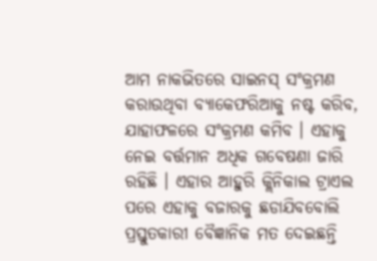ଆମ ନାକଭିତରେ ସାଇନସ୍‌ ସଂକ୍ରମଣ କରାଉଥିବା ବ୍ୟାକେଫରିଆକୁ ନଷ୍ଟ କରିବ, ଯାହାଫଳରେ ସଂକ୍ରମଣ କମିବ । ଏହାକୁ ନେଇ ବର୍ତ୍ତମାନ ଅଧିକ ଗବେଷଣା ଜାରି ରହିଛି । ଏହାର ଆହୁରି କ୍ଲିନିକାଲ ଟ୍ରାଏଲ ପରେ ଏହାକୁ ବଜାରକୁ ଛଡାଯିବବୋଲି ପ୍ରସ୍ତୁତକାରୀ ବୈଜ୍ଞାନିକ ମତ ଦେଇଛନ୍ତି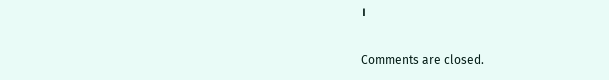।

Comments are closed.